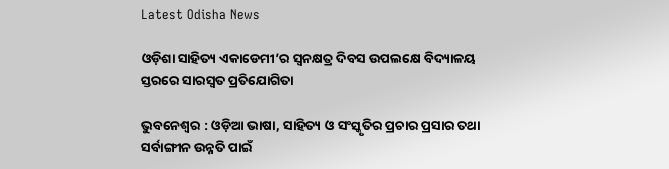Latest Odisha News

ଓଡ଼ିଶା ସାହିତ୍ୟ ଏକାଡେମୀ’ର ସ୍ଵନକ୍ଷତ୍ର ଦିବସ ଉପଲକ୍ଷେ ବିଦ୍ୟାଳୟ ସ୍ତରରେ ସାରସ୍ୱତ ପ୍ରତିଯୋଗିତା

ଭୁବନେଶ୍ୱର : ଓଡ଼ିଆ ଭାଷା, ସାହିତ୍ୟ ଓ ସଂସ୍କୃତିର ପ୍ରଚାର ପ୍ରସାର ତଥା ସର୍ବାଙ୍ଗୀନ ଉନ୍ନତି ପାଇଁ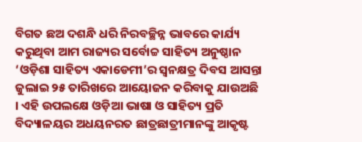ବିଗତ ଛଅ ଦଶନ୍ଧି ଧରି ନିରବଚ୍ଛିନ୍ନ ଭାବରେ କାର୍ଯ୍ୟ କରୁଥିବା ଆମ ରାଜ୍ୟର ସର୍ବୋଚ୍ଚ ସାହିତ୍ୟ ଅନୁଷ୍ଠାନ ‘ଓଡ଼ିଶା ସାହିତ୍ୟ ଏକାଡେମୀ’ର ସ୍ଵନକ୍ଷତ୍ର ଦିବସ ଆସନ୍ତା ଜୁଲାଇ ୨୫ ତାରିଖରେ ଆୟୋଜନ କରିବାକୁ ଯାଉଅଛି । ଏହି ଉପଲକ୍ଷେ ଓଡ଼ିଆ ଭାଷା ଓ ସାହିତ୍ୟ ପ୍ରତି ବିଦ୍ୟାଳୟର ଅଧୟନରତ ଛାତ୍ରଛାତ୍ରୀମାନଙ୍କୁ ଆକୃଷ୍ଟ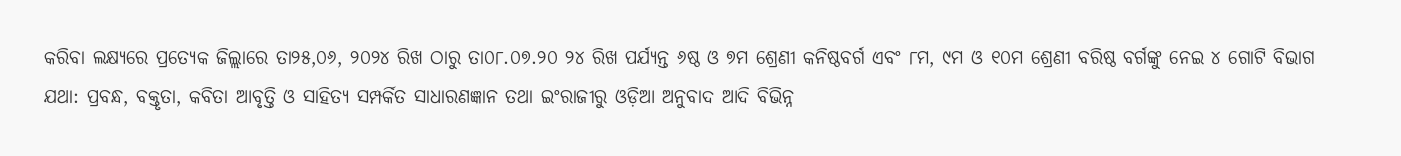କରିବା ଲକ୍ଷ୍ୟରେ ପ୍ରତ୍ୟେକ ଜିଲ୍ଲାରେ ତା୨୫,୦୬, ୨୦୨୪ ରିଖ ଠାରୁ ତା୦୮.୦୭.୨୦ ୨୪ ରିଖ ପର୍ଯ୍ୟନ୍ତ ୬ଷ୍ଠ ଓ ୭ମ ଶ୍ରେଣୀ କନିଷ୍ଠବର୍ଗ ଏବଂ ୮ମ, ୯ମ ଓ ୧୦ମ ଶ୍ରେଣୀ ବରିଷ୍ଠ ବର୍ଗଙ୍କୁ ନେଇ ୪ ଗୋଟି ବିଭାଗ ଯଥା: ପ୍ରବନ୍ଧ, ବକ୍ତୃତା, କବିତା ଆବୃତ୍ତି ଓ ସାହିତ୍ୟ ସମ୍ପର୍କିତ ସାଧାରଣଜ୍ଞାନ ତଥା ଇଂରାଜୀରୁ ଓଡ଼ିଆ ଅନୁବାଦ ଆଦି ବିଭିନ୍ନ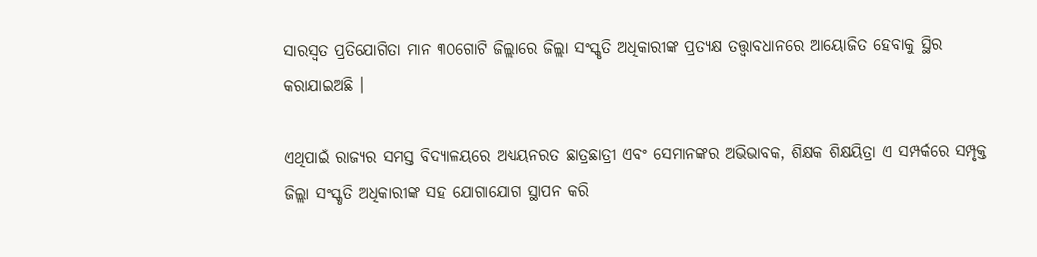ସାରସ୍ୱତ ପ୍ରତିଯୋଗିତା ମାନ ୩୦ଗୋଟି ଜିଲ୍ଲାରେ ଜିଲ୍ଲା ସଂସ୍କୃତି ଅଧିକାରୀଙ୍କ ପ୍ରତ୍ୟକ୍ଷ ତତ୍ତ୍ୱାବଧାନରେ ଆୟୋଜିତ ହେବାକୁ ସ୍ଥିର କରାଯାଇଅଛି ।

ଏଥିପାଇଁ ରାଜ୍ୟର ସମସ୍ତ ବିଦ୍ୟାଳୟରେ ଅଧ୍ୟୟନରତ ଛାତ୍ରଛାତ୍ରୀ ଏବଂ ସେମାନଙ୍କର ଅଭିଭାବକ, ଶିକ୍ଷକ ଶିକ୍ଷୟିତ୍ରା ଏ ସମ୍ପର୍କରେ ସମ୍ପୃକ୍ତ ଜିଲ୍ଲା ସଂସ୍କୃତି ଅଧିକାରୀଙ୍କ ସହ ଯୋଗାଯୋଗ ସ୍ଥାପନ କରି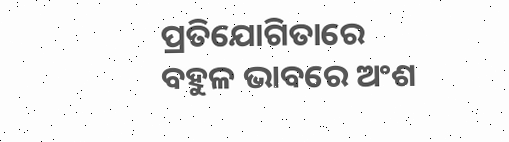ପ୍ରତିଯୋଗିତାରେ ବହୁଳ ଭାବରେ ଅଂଶ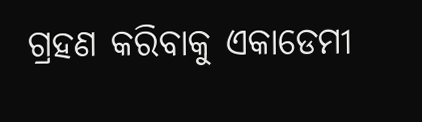ଗ୍ରହଣ କରିବାକୁ ଏକାଡେମୀ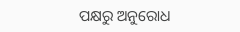ପକ୍ଷରୁ ଅନୁରୋଧ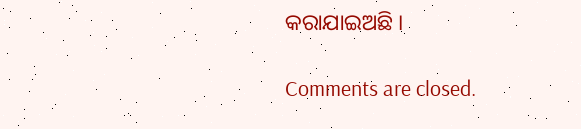କରାଯାଇଅଛି ।

Comments are closed.